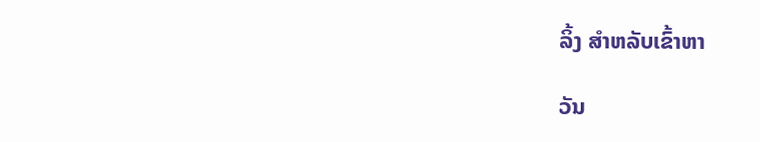ລິ້ງ ສຳຫລັບເຂົ້າຫາ

ວັນ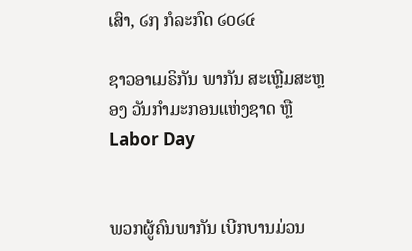ເສົາ, ໒໗ ກໍລະກົດ ໒໐໒໔

ຊາວອາເມຣິກັນ ພາກັນ ສະເຫຼີມສະຫຼອງ ວັນກຳມະກອນແຫ່ງຊາດ ຫຼື Labor Day


ພວກຜູ້ຄົນພາກັນ ເບີກບານມ່ວນ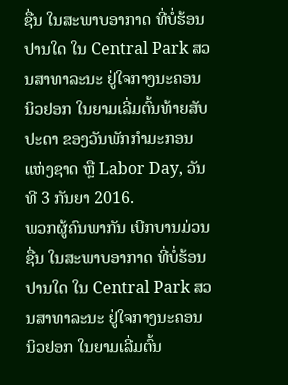ຊື່ນ ໃນສະພາບອາກາດ ທີ່ບໍ່ຮ້ອນປານໃດ ໃນ Central Park ສວນສາທາລະນະ ຢູ່ໃຈກາງນະຄອນ ນິວຢອກ ໃນຍາມເລີ່ມຕົ້ນທ້າຍສັບປະດາ ຂອງວັນພັກກຳມະກອນແຫ່ງຊາດ ຫຼື Labor Day, ວັນທີ 3 ກັນຍາ 2016.
ພວກຜູ້ຄົນພາກັນ ເບີກບານມ່ວນຊື່ນ ໃນສະພາບອາກາດ ທີ່ບໍ່ຮ້ອນປານໃດ ໃນ Central Park ສວນສາທາລະນະ ຢູ່ໃຈກາງນະຄອນ ນິວຢອກ ໃນຍາມເລີ່ມຕົ້ນ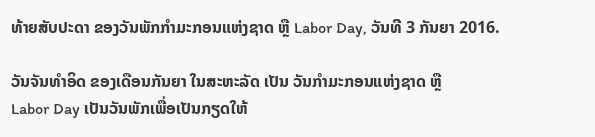ທ້າຍສັບປະດາ ຂອງວັນພັກກຳມະກອນແຫ່ງຊາດ ຫຼື Labor Day, ວັນທີ 3 ກັນຍາ 2016.

ວັນຈັນທຳອິດ ຂອງເດືອນກັນຍາ ໃນສະຫະລັດ ເປັນ ວັນກຳມະກອນແຫ່ງຊາດ ຫຼື
Labor Day ເປັນວັນພັກເພື່ອເປັນກຽດໃຫ້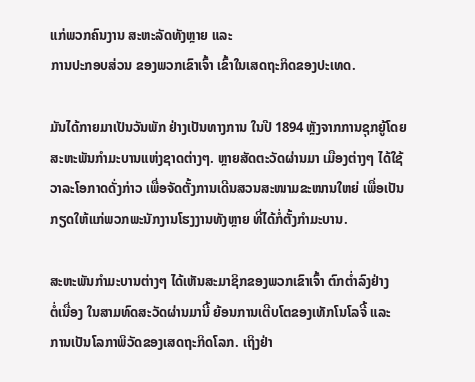ແກ່ພວກຄົນງານ ສະຫະລັດທັງຫຼາຍ ແລະ
ການປະກອບສ່ວນ ຂອງພວກເຂົາເຈົ້າ ເຂົ້າໃນເສດຖະກິດຂອງປະເທດ.

ມັນໄດ້ກາຍມາເປັນວັນພັກ ຢ່າງເປັນທາງການ ໃນປີ 1894 ຫຼັງຈາກການຊຸກຍູ້ໂດຍ
ສະຫະພັນກຳມະບານແຫ່ງຊາດຕ່າງໆ. ຫຼາຍສັດຕະວັດຜ່ານມາ ເມືອງຕ່າງໆ ໄດ້ໃຊ້
ວາລະໂອກາດດັ່ງກ່າວ ເພື່ອຈັດຕັ້ງການເດີນສວນສະໜາມຂະໜານໃຫຍ່ ເພື່ອເປັນ
ກຽດໃຫ້ແກ່ພວກພະນັກງານໂຮງງານທັງຫຼາຍ ທີ່ໄດ້ກໍ່ຕັ້ງກຳມະບານ.

ສະຫະພັນກຳມະບານຕ່າງໆ ໄດ້ເຫັນສະມາຊິກຂອງພວກເຂົາເຈົ້າ ຕົກຕ່ຳລົງຢ່າງ
ຕໍ່ເນື່ອງ ໃນສາມທົດສະວັດຜ່ານມານີ້ ຍ້ອນການເຕີບໂຕຂອງເທັກໂນໂລຈີ້ ແລະ
ການເປັນໂລກາພິວັດຂອງເສດຖະກິດໂລກ. ເຖິງຢ່າ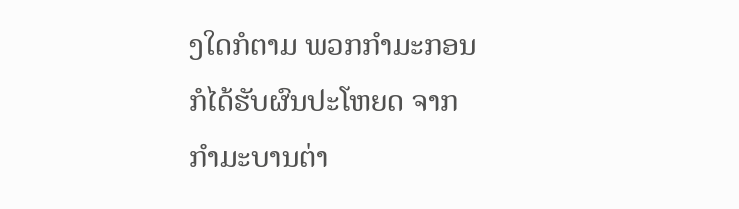ງໃດກໍຕາມ ພວກກຳມະກອນ
ກໍໄດ້ຮັບຜົນປະໂຫຍດ ຈາກກຳມະບານຕ່າ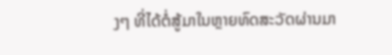ງໆ ທີ່ໄດ້ຕໍ່ສູ້ມາໃນຫຼາຍທົດສະວັດຜ່ານມາ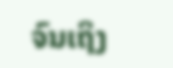ຈົນເຖິງ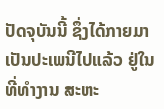ປັດຈຸບັນນີ້ ຊຶ່ງໄດ້ກາຍມາເປັນປະເພນີໄປແລ້ວ ຢູ່ໃນທີ່ທຳງານ ສະຫະ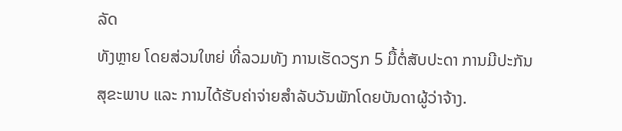ລັດ
ທັງຫຼາຍ ໂດຍສ່ວນໃຫຍ່ ທີ່ລວມທັງ ການເຮັດວຽກ 5 ມື້ຕໍ່ສັບປະດາ ການມີປະກັນ
ສຸຂະພາບ ແລະ ການໄດ້ຮັບຄ່າຈ່າຍສຳລັບວັນພັກໂດຍບັນດາຜູ້ວ່າຈ້າງ.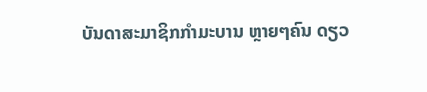ບັນດາສະມາຊິກກຳມະບານ ຫຼາຍໆຄົນ ດຽວ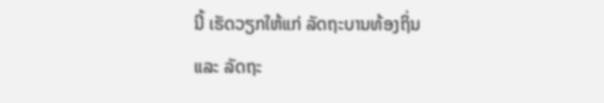ນີ້ ເຮັດວຽກໃຫ້ແກ່ ລັດຖະບານທ້ອງຖິ່ນ
ແລະ ລັດຖະ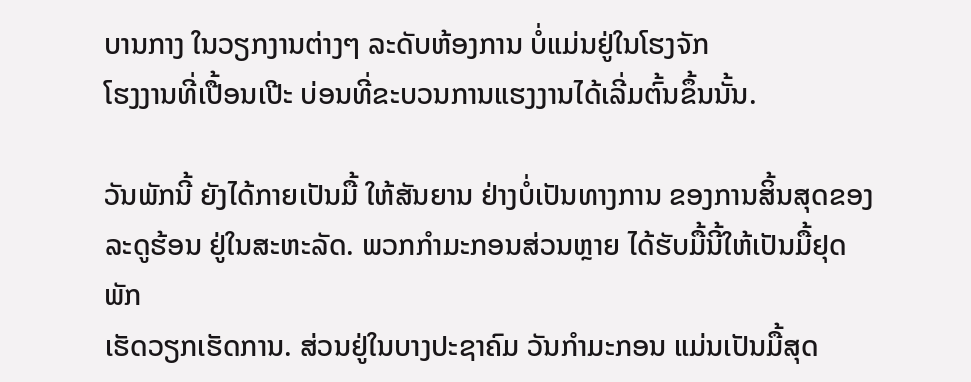ບານກາງ ໃນວຽກງານຕ່າງໆ ລະດັບຫ້ອງການ ບໍ່ແມ່ນຢູ່ໃນໂຮງຈັກ
ໂຮງງານທີ່ເປື້ອນເປີະ ບ່ອນທີ່ຂະບວນການແຮງງານໄດ້ເລີ່ມຕົ້ນຂຶ້ນນັ້ນ.

ວັນພັກນີ້ ຍັງໄດ້ກາຍເປັນມື້ ໃຫ້ສັນຍານ ຢ່າງບໍ່ເປັນທາງການ ຂອງການສິ້ນສຸດຂອງ
ລະດູຮ້ອນ ຢູ່ໃນສະຫະລັດ. ພວກກຳມະກອນສ່ວນຫຼາຍ ໄດ້ຮັບມື້ນີ້ໃຫ້ເປັນມື້ຢຸດພັກ
ເຮັດວຽກເຮັດການ. ສ່ວນຢູ່ໃນບາງປະຊາຄົມ ວັນກຳມະກອນ ແມ່ນເປັນມື້ສຸດ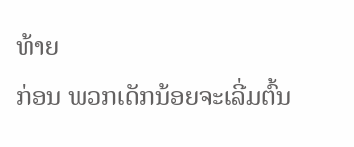ທ້າຍ
ກ່ອນ ພວກເດັກນ້ອຍຈະເລີ່ມຕົ້ນ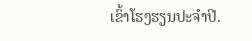ເຂົ້າໂຮງຮຽນປະຈຳປີ.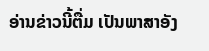ອ່ານຂ່າວນີ້ຕື່ມ ເປັນພາສາອັງ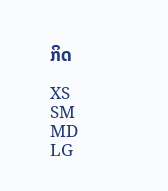ກິດ

XS
SM
MD
LG